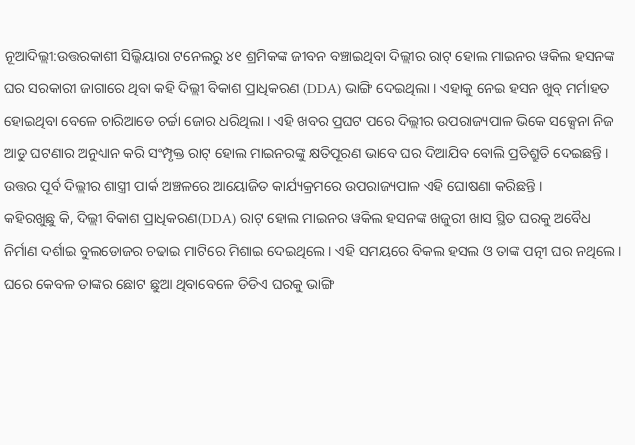ନୂଆଦିଲ୍ଲୀ:ଉତ୍ତରକାଶୀ ସିଲ୍କିୟାରା ଟନେଲରୁ ୪୧ ଶ୍ରମିକଙ୍କ ଜୀବନ ବଞ୍ଚାଇଥିବା ଦିଲ୍ଲୀର ରାଟ୍ ହୋଲ ମାଇନର ୱକିଲ ହସନଙ୍କ ଘର ସରକାରୀ ଜାଗାରେ ଥିବା କହି ଦିଲ୍ଲୀ ବିକାଶ ପ୍ରାଧିକରଣ (DDA) ଭାଙ୍ଗି ଦେଇଥିଲା । ଏହାକୁ ନେଇ ହସନ ଖୁବ୍ ମର୍ମାହତ ହୋଇଥିବା ବେଳେ ଚାରିଆଡେ ଚର୍ଚ୍ଚା ଜୋର ଧରିଥିଲା । ଏହି ଖବର ପ୍ରଘଟ ପରେ ଦିଲ୍ଲୀର ଉପରାଜ୍ୟପାଳ ଭିକେ ସକ୍ସେନା ନିଜ ଆଡୁ ଘଟଣାର ଅନୁଧ୍ୟାନ କରି ସଂମ୍ପୃକ୍ତ ରାଟ୍ ହୋଲ ମାଇନରଙ୍କୁ କ୍ଷତିପୂରଣ ଭାବେ ଘର ଦିଆଯିବ ବୋଲି ପ୍ରତିଶ୍ରୁତି ଦେଇଛନ୍ତି । ଉତ୍ତର ପୂର୍ବ ଦିଲ୍ଲୀର ଶାସ୍ତ୍ରୀ ପାର୍କ ଅଞ୍ଚଳରେ ଆୟୋଜିତ କାର୍ଯ୍ୟକ୍ରମରେ ଉପରାଜ୍ୟପାଳ ଏହି ଘୋଷଣା କରିଛନ୍ତି ।
କହିରଖୁଛୁ କି, ଦିଲ୍ଲୀ ବିକାଶ ପ୍ରାଧିକରଣ(DDA) ରାଟ୍ ହୋଲ ମାଇନର ୱକିଲ ହସନଙ୍କ ଖଜୁରୀ ଖାସ ସ୍ଥିତ ଘରକୁ ଅବୈଧ ନିର୍ମାଣ ଦର୍ଶାଇ ବୁଲଡୋଜର ଚଢାଇ ମାଟିରେ ମିଶାଇ ଦେଇଥିଲେ । ଏହି ସମୟରେ ବିକଲ ହସଲ ଓ ତାଙ୍କ ପତ୍ନୀ ଘର ନଥିଲେ । ଘରେ କେବଳ ତାଙ୍କର ଛୋଟ ଛୁଆ ଥିବାବେଳେ ଡିଡିଏ ଘରକୁ ଭାଙ୍ଗି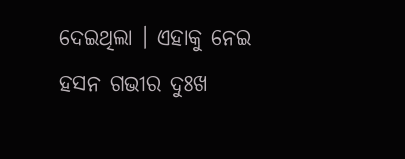ଦେଇଥିଲା । ଏହାକୁ ନେଇ ହସନ ଗଭୀର ଦୁଃଖ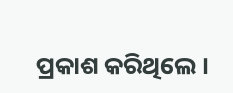ପ୍ରକାଶ କରିଥିଲେ ।